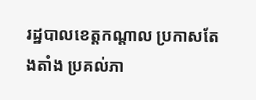រដ្ឋបាលខេត្តកណ្តាល ប្រកាសតែងតាំង ប្រគល់ភា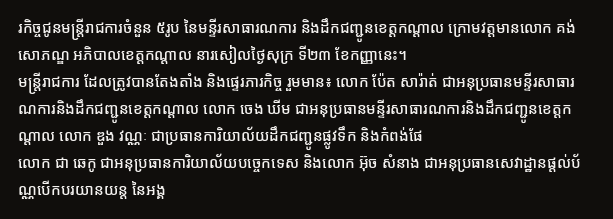រកិច្ចជូនមន្រ្តីរាជការចំនួន ៥រូប នៃមន្ទីរសាធារណការ និងដឹកជញ្ជូនខេត្តកណ្តាល ក្រោមវត្តមានលោក គង់ សោភណ្ឌ អភិបាលខេត្តកណ្តាល នារសៀលថ្ងៃសុក្រ ទី២៣ ខែកញ្ញានេះ។
មន្រ្តីរាជការ ដែលត្រូវបានតែងតាំង និងផ្ទេរភារកិច្ច រួមមាន៖ លោក ប៉ែត សារ៉ាត់ ជាអនុប្រធានមន្ទីរសាធារណការនិងដឹកជញ្ជូនខេត្តកណ្តាល លោក ចេង ឃីម ជាអនុប្រធានមន្ទីរសាធារណការនិងដឹកជញ្ជូនខេត្តកណ្តាល លោក ឌួង វណ្ណៈ ជាប្រធានការិយាល័យដឹកជញ្ជូនផ្លូវទឹក និងកំពង់ផែ
លោក ជា ឆេកូ ជាអនុប្រធានការិយាល័យបច្ចេកទេស និងលោក អ៊ុច សំនាង ជាអនុប្រធានសេវាដ្ឋានផ្តល់ប័ណ្ណបើកបរយានយន្ត នៃអង្គ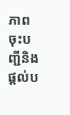ភាពចុះបញ្ជីនិងផ្តល់ប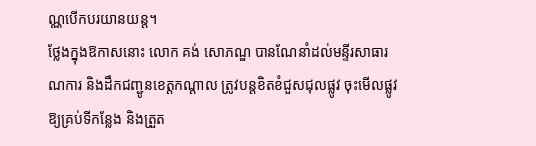ណ្ណបើកបរយានយន្ត។
ថ្លែងក្នុងឱកាសនោះ លោក គង់ សោភណ្ឌ បានណែនាំដល់មន្ទីរសាធារណការ និងដឹកជញ្ជូនខេត្តកណ្តាល ត្រូវបន្តខិតខំជួសជុលផ្លូវ ចុះមើលផ្លូវឱ្យគ្រប់ទីកន្លែង និងត្រួត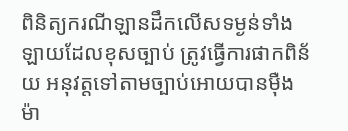ពិនិត្យករណីឡានដឹកលើសទម្ងន់ទាំងឡាយដែលខុសច្បាប់ ត្រូវធ្វើការផាកពិន័យ អនុវត្តទៅតាមច្បាប់អោយបានម៉ឺងម៉ា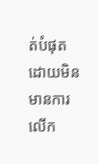ត់បំផុត ដោយមិន មានការលើក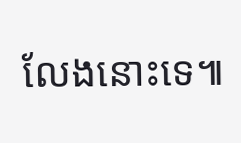លែងនោះទេ៕